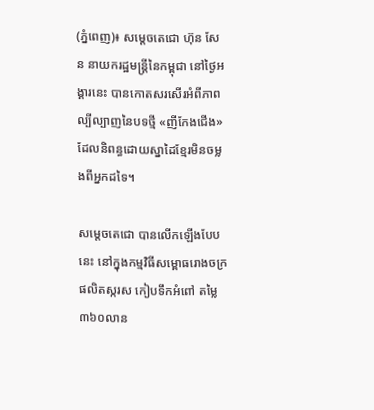(ភ្នំពេញ)៖ សម្តេចតេជោ ហ៊ុន សែន នាយករដ្ឋមន្រ្តីនៃកម្ពុជា នៅថ្ងៃអង្គារនេះ បានកោតសរសើរអំពីភាពល្បីល្បាញនៃបទថ្មី «ញីកែងជើង» ដែលនិពន្ធដោយស្នាដៃខ្មែរមិនចម្លងពីអ្នកដទៃ។

សម្តេចតេជោ បានលើកឡើងបែបនេះ នៅក្នុងកម្មវិធីសម្ពោធរោងចក្រផលិតស្ករស កៀបទឹកអំពៅ តម្លៃ៣៦០លាន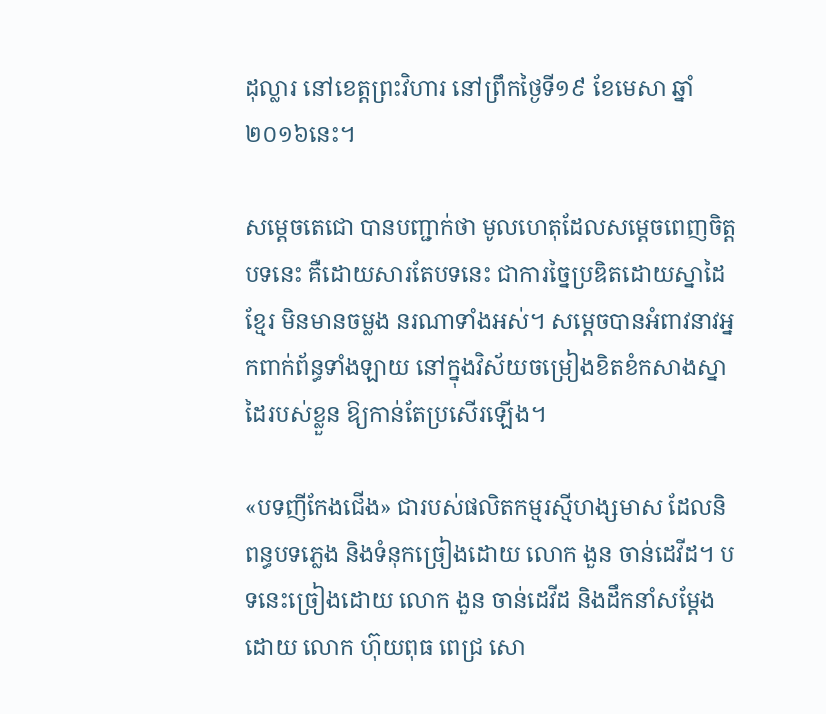ដុល្លារ នៅខេត្តព្រះវិហារ នៅព្រឹកថ្ងៃទី១៩ ខែមេសា ឆ្នាំ២០១៦នេះ។

សម្តេចតេជោ បានបញ្ជាក់ថា មូលហេតុដែលសម្តេចពេញចិត្តបទនេះ គឺដោយសារតែបទនេះ ជាការច្នៃប្រឌិតដោយស្នាដៃខ្មែរ មិនមានចម្លង នរណាទាំងអស់។ សម្តេចបានអំពាវនាវអ្នកពាក់ព័ន្ធទាំងឡាយ នៅក្នុងវិស័យចម្រៀងខិតខំកសាងស្នាដៃរបស់ខ្លួន ឱ្យកាន់តែប្រសើរឡើង។

«បទញីកែងជើង» ជារបស់ផលិតកម្មរស្មីហង្សមាស ដែលនិពន្ធបទភ្លេង និងទំនុកច្រៀងដោយ លោក ងួន ចាន់ដេវីដ។ បទនេះច្រៀងដោយ លោក ងួន ចាន់ដេវីដ និងដឹកនាំសម្តែងដោយ លោក ហ៊ុយពុធ ពេជ្រ សោ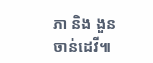ភា និង ងួន ចាន់ដេវី៕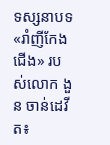ទស្សនាបទ «រាំញីកែងជើង» របស់លោក ងួន ចាន់ដេវីត៖